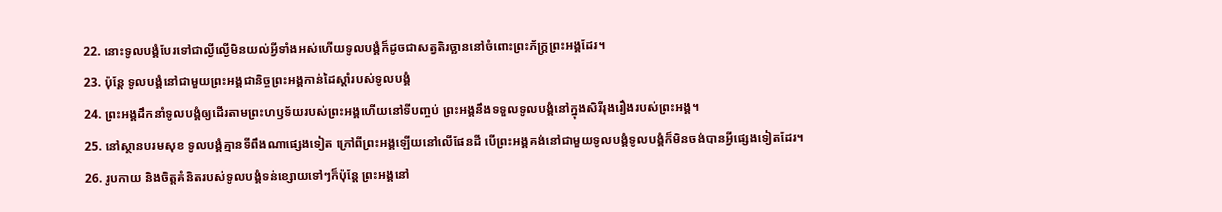22. នោះទូលបង្គំបែរទៅជាល្ងីល្ងើមិនយល់អ្វីទាំងអស់ហើយទូលបង្គំក៏ដូចជាសត្វតិរច្ឆាននៅចំពោះព្រះភ័ក្ត្រព្រះអង្គដែរ។
23. ប៉ុន្តែ ទូលបង្គំនៅជាមួយព្រះអង្គជានិច្ចព្រះអង្គកាន់ដៃស្ដាំរបស់ទូលបង្គំ
24. ព្រះអង្គដឹកនាំទូលបង្គំឲ្យដើរតាមព្រះហឫទ័យរបស់ព្រះអង្គហើយនៅទីបញ្ចប់ ព្រះអង្គនឹងទទួលទូលបង្គំនៅក្នុងសិរីរុងរឿងរបស់ព្រះអង្គ។
25. នៅស្ថានបរមសុខ ទូលបង្គំគ្មានទីពឹងណាផ្សេងទៀត ក្រៅពីព្រះអង្គឡើយនៅលើផែនដី បើព្រះអង្គគង់នៅជាមួយទូលបង្គំទូលបង្គំក៏មិនចង់បានអ្វីផ្សេងទៀតដែរ។
26. រូបកាយ និងចិត្តគំនិតរបស់ទូលបង្គំទន់ខ្សោយទៅៗក៏ប៉ុន្តែ ព្រះអង្គនៅ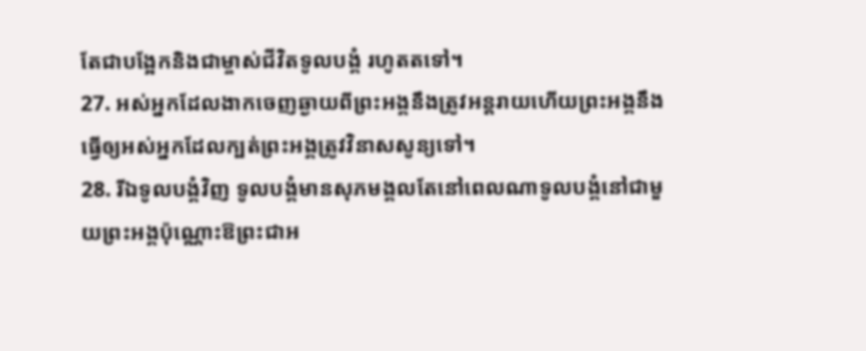តែជាបង្អែកនិងជាម្ចាស់ជីវិតទូលបង្គំ រហូតតទៅ។
27. អស់អ្នកដែលងាកចេញឆ្ងាយពីព្រះអង្គនឹងត្រូវអន្តរាយហើយព្រះអង្គនឹងធ្វើឲ្យអស់អ្នកដែលក្បត់ព្រះអង្គត្រូវវិនាសសូន្យទៅ។
28. រីឯទូលបង្គំវិញ ទូលបង្គំមានសុភមង្គលតែនៅពេលណាទូលបង្គំនៅជាមួយព្រះអង្គប៉ុណ្ណោះឱព្រះជាអ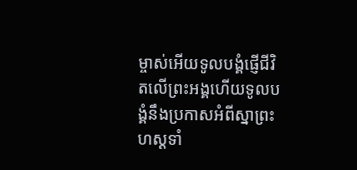ម្ចាស់អើយទូលបង្គំផ្ញើជីវិតលើព្រះអង្គហើយទូលបង្គំនឹងប្រកាសអំពីស្នាព្រះហស្ដទាំ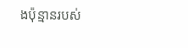ងប៉ុន្មានរបស់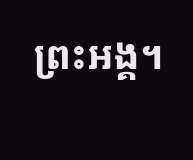ព្រះអង្គ។